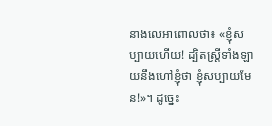នាងលេអាពោលថា៖ «ខ្ញុំសប្បាយហើយ! ដ្បិតស្ត្រីទាំងឡាយនឹងហៅខ្ញុំថា ខ្ញុំសប្បាយមែន!»។ ដូច្នេះ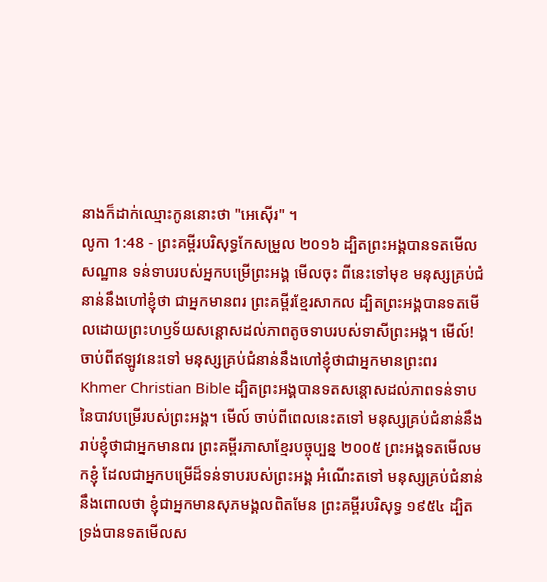នាងក៏ដាក់ឈ្មោះកូននោះថា "អេស៊ើរ" ។
លូកា 1:48 - ព្រះគម្ពីរបរិសុទ្ធកែសម្រួល ២០១៦ ដ្បិតព្រះអង្គបានទតមើលសណ្ឋាន ទន់ទាបរបស់អ្នកបម្រើព្រះអង្គ មើលចុះ ពីនេះទៅមុខ មនុស្សគ្រប់ជំនាន់នឹងហៅខ្ញុំថា ជាអ្នកមានពរ ព្រះគម្ពីរខ្មែរសាកល ដ្បិតព្រះអង្គបានទតមើលដោយព្រះហឫទ័យសន្ដោសដល់ភាពតូចទាបរបស់ទាសីព្រះអង្គ។ មើល៍! ចាប់ពីឥឡូវនេះទៅ មនុស្សគ្រប់ជំនាន់នឹងហៅខ្ញុំថាជាអ្នកមានព្រះពរ Khmer Christian Bible ដ្បិតព្រះអង្គបានទតសន្ដោសដល់ភាពទន់ទាបនៃបាវបម្រើរបស់ព្រះអង្គ។ មើល៍ ចាប់ពីពេលនេះតទៅ មនុស្សគ្រប់ជំនាន់នឹងរាប់ខ្ញុំថាជាអ្នកមានពរ ព្រះគម្ពីរភាសាខ្មែរបច្ចុប្បន្ន ២០០៥ ព្រះអង្គទតមើលមកខ្ញុំ ដែលជាអ្នកបម្រើដ៏ទន់ទាបរបស់ព្រះអង្គ អំណើះតទៅ មនុស្សគ្រប់ជំនាន់នឹងពោលថា ខ្ញុំជាអ្នកមានសុភមង្គលពិតមែន ព្រះគម្ពីរបរិសុទ្ធ ១៩៥៤ ដ្បិតទ្រង់បានទតមើលស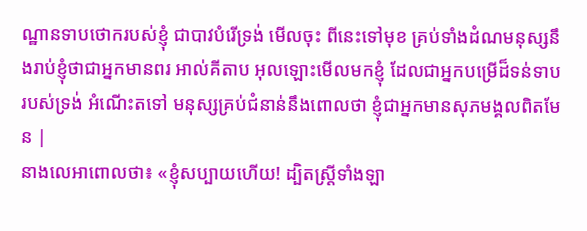ណ្ឋានទាបថោករបស់ខ្ញុំ ជាបាវបំរើទ្រង់ មើលចុះ ពីនេះទៅមុខ គ្រប់ទាំងដំណមនុស្សនឹងរាប់ខ្ញុំថាជាអ្នកមានពរ អាល់គីតាប អុលឡោះមើលមកខ្ញុំ ដែលជាអ្នកបម្រើដ៏ទន់ទាបរបស់ទ្រង់ អំណើះតទៅ មនុស្សគ្រប់ជំនាន់នឹងពោលថា ខ្ញុំជាអ្នកមានសុភមង្គលពិតមែន |
នាងលេអាពោលថា៖ «ខ្ញុំសប្បាយហើយ! ដ្បិតស្ត្រីទាំងឡា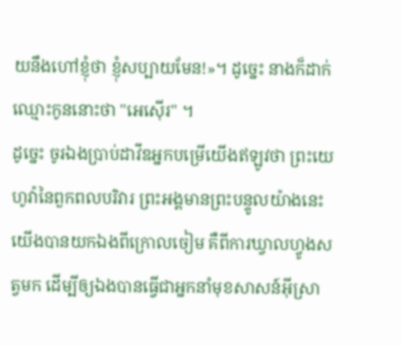យនឹងហៅខ្ញុំថា ខ្ញុំសប្បាយមែន!»។ ដូច្នេះ នាងក៏ដាក់ឈ្មោះកូននោះថា "អេស៊ើរ" ។
ដូច្នេះ ចូរឯងប្រាប់ដាវីឌអ្នកបម្រើយើងឥឡូវថា ព្រះយេហូវ៉ានៃពួកពលបរិវារ ព្រះអង្គមានព្រះបន្ទូលយ៉ាងនេះ យើងបានយកឯងពីក្រោលចៀម គឺពីការឃ្វាលហ្វូងសត្វមក ដើម្បីឲ្យឯងបានធ្វើជាអ្នកនាំមុខសាសន៍អ៊ីស្រា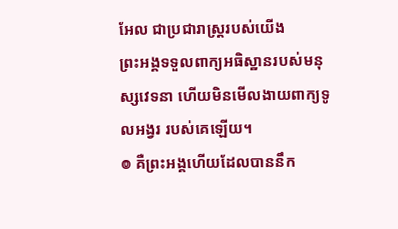អែល ជាប្រជារាស្ត្ររបស់យើង
ព្រះអង្គទទួលពាក្យអធិស្ឋានរបស់មនុស្សវេទនា ហើយមិនមើលងាយពាក្យទូលអង្វរ របស់គេឡើយ។
៙ គឺព្រះអង្គហើយដែលបាននឹក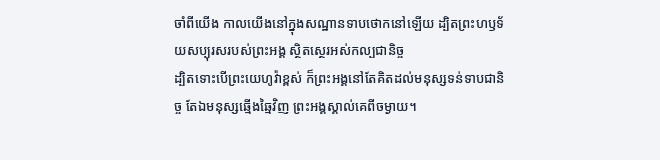ចាំពីយើង កាលយើងនៅក្នុងសណ្ឋានទាបថោកនៅឡើយ ដ្បិតព្រះហឫទ័យសប្បុរសរបស់ព្រះអង្គ ស្ថិតស្ថេរអស់កល្បជានិច្ច
ដ្បិតទោះបើព្រះយេហូវ៉ាខ្ពស់ ក៏ព្រះអង្គនៅតែគិតដល់មនុស្សទន់ទាបជានិច្ច តែឯមនុស្សឆ្មើងឆ្មៃវិញ ព្រះអង្គស្គាល់គេពីចម្ងាយ។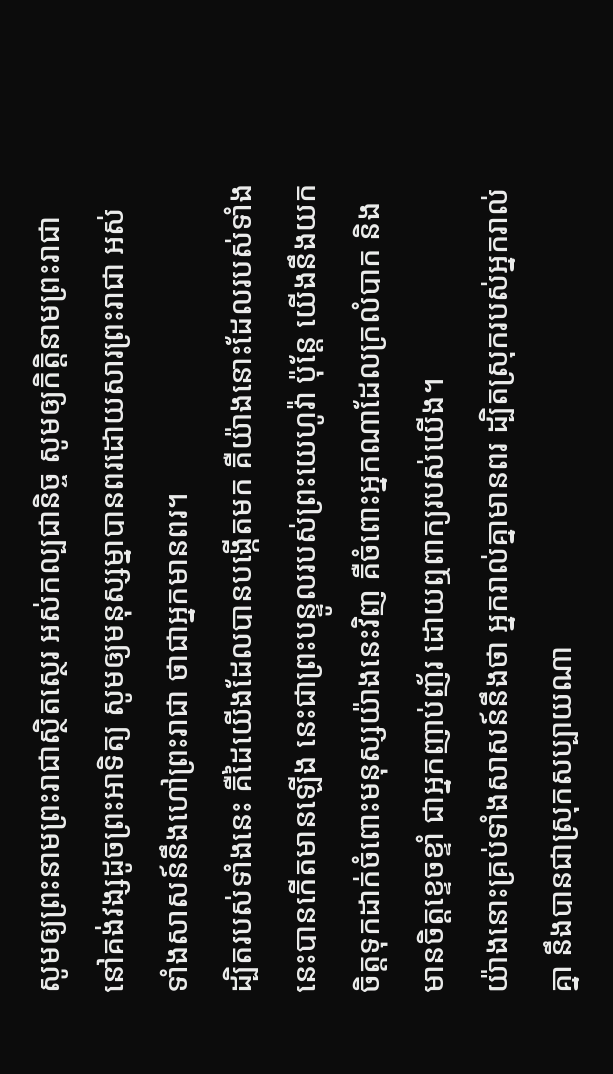សូមឲ្យព្រះនាមព្រះរាជាស្ថិតស្ថេរ អស់កល្បជានិច្ច សូមឲ្យកិត្តិនាមព្រះរាជា នៅគង់វង្សដូចព្រះអាទិត្យ សូមឲ្យមនុស្សម្នាបានពរដោយសារព្រះរាជា អស់ទាំងសាសន៍នឹងហៅព្រះរាជា ថាជាអ្នកមានពរ។
ដ្បិតរបស់ទាំងនេះ គឺដៃយើងដែលបានបង្កើតមក គឺយ៉ាងនោះដែលរបស់ទាំងនេះបានកើតមានឡើង នេះជាព្រះបន្ទូលរបស់ព្រះយេហូវ៉ា ប៉ុន្តែ យើងនឹងយកចិត្តទុកដាក់ចំពោះមនុស្សយ៉ាងនេះវិញ គឺចំពោះអ្នកណាដែលក្រលំបាក និងមានចិត្តខ្ទេចខ្ទាំ ជាអ្នកញាប់ញ័រ ដោយឮពាក្យរបស់យើង។
យ៉ាងនោះគ្រប់ទាំងសាសន៍នឹងថា អ្នករាល់គ្នាមានពរ ដ្បិតស្រុករបស់អ្នករាល់គ្នា នឹងបានជាស្រុកសប្បាយណា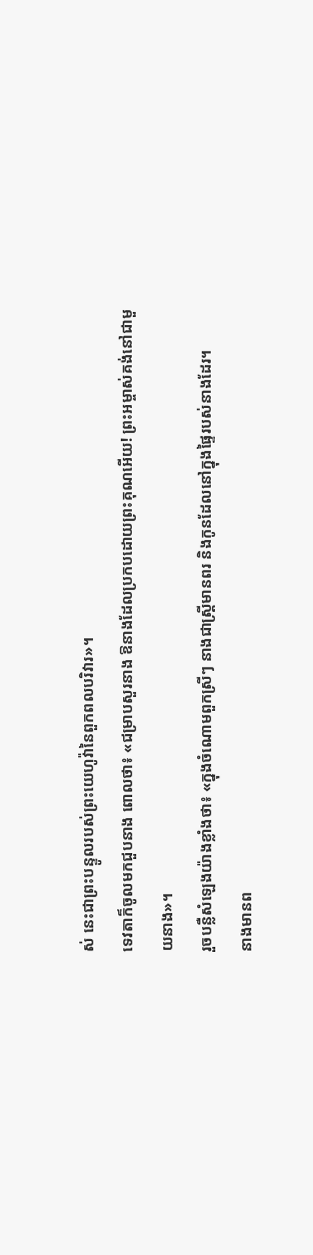ស់ នេះជាព្រះបន្ទូលរបស់ព្រះយេហូវ៉ានៃពួកពលបរិវារ»។
ទេវតាក៏ចូលមកជួបនាង ពោលថា៖ «ជម្រាបសួរនាង ឱនាងដែលប្រកបដោយព្រះគុណអើយ! ព្រះអម្ចាស់គង់នៅជាមួយនាង»។
រួចបន្លឺសំឡេងយ៉ាងខ្លាំងថា៖ «ក្នុងចំណោមពួកស្រីៗ នាងជាស្ត្រីមានពរ និងកូនដែលនៅក្នុងផ្ទៃរបស់នាងដែរ។
នាងមានព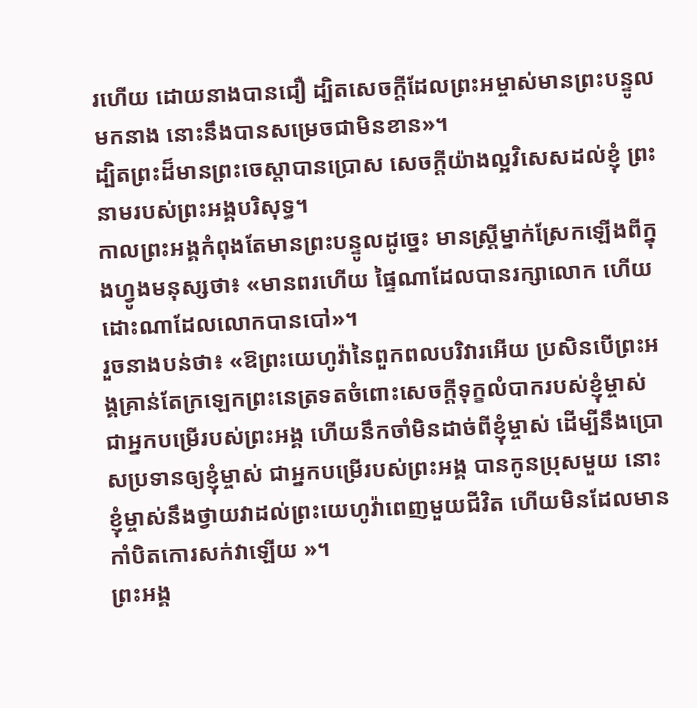រហើយ ដោយនាងបានជឿ ដ្បិតសេចក្តីដែលព្រះអម្ចាស់មានព្រះបន្ទូលមកនាង នោះនឹងបានសម្រេចជាមិនខាន»។
ដ្បិតព្រះដ៏មានព្រះចេស្តាបានប្រោស សេចក្តីយ៉ាងល្អវិសេសដល់ខ្ញុំ ព្រះនាមរបស់ព្រះអង្គបរិសុទ្ធ។
កាលព្រះអង្គកំពុងតែមានព្រះបន្ទូលដូច្នេះ មានស្ត្រីម្នាក់ស្រែកឡើងពីក្នុងហ្វូងមនុស្សថា៖ «មានពរហើយ ផ្ទៃណាដែលបានរក្សាលោក ហើយដោះណាដែលលោកបានបៅ»។
រួចនាងបន់ថា៖ «ឱព្រះយេហូវ៉ានៃពួកពលបរិវារអើយ ប្រសិនបើព្រះអង្គគ្រាន់តែក្រឡេកព្រះនេត្រទតចំពោះសេចក្ដីទុក្ខលំបាករបស់ខ្ញុំម្ចាស់ ជាអ្នកបម្រើរបស់ព្រះអង្គ ហើយនឹកចាំមិនដាច់ពីខ្ញុំម្ចាស់ ដើម្បីនឹងប្រោសប្រទានឲ្យខ្ញុំម្ចាស់ ជាអ្នកបម្រើរបស់ព្រះអង្គ បានកូនប្រុសមួយ នោះខ្ញុំម្ចាស់នឹងថ្វាយវាដល់ព្រះយេហូវ៉ាពេញមួយជីវិត ហើយមិនដែលមានកាំបិតកោរសក់វាឡើយ »។
ព្រះអង្គ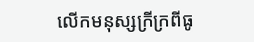លើកមនុស្សក្រីក្រពីធូ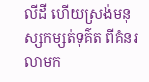លីដី ហើយស្រង់មនុស្សកម្សត់ទុគ៌ត ពីគំនរលាមក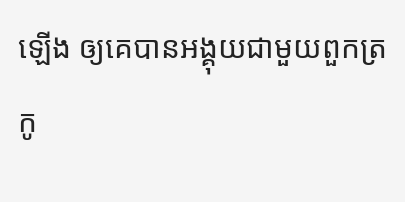ឡើង ឲ្យគេបានអង្គុយជាមួយពួកត្រកូ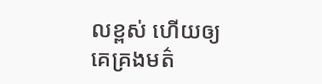លខ្ពស់ ហើយឲ្យគេគ្រងមត៌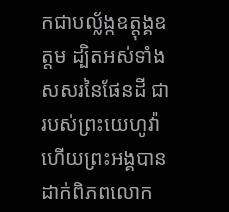កជាបល្ល័ង្កឧត្តុង្គឧត្តម ដ្បិតអស់ទាំងសសរនៃផែនដី ជារបស់ព្រះយេហូវ៉ា ហើយព្រះអង្គបានដាក់ពិភពលោក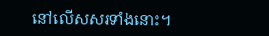នៅលើសសរទាំងនោះ។